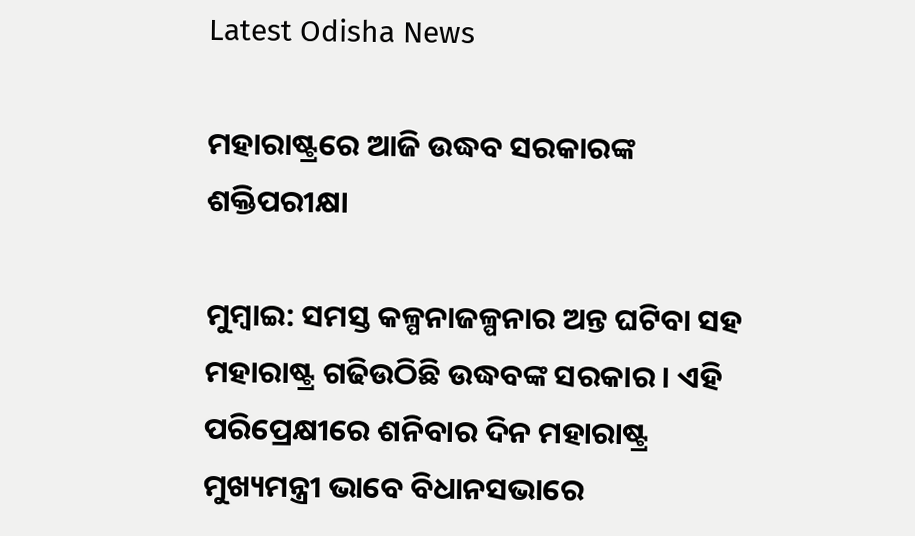Latest Odisha News

ମହାରାଷ୍ଟ୍ରରେ ଆଜି ଉଦ୍ଧବ ସରକାରଙ୍କ ଶକ୍ତିପରୀକ୍ଷା

ମୁମ୍ବାଇ: ସମସ୍ତ କଳ୍ପନାଜଳ୍ପନାର ଅନ୍ତ ଘଟିବା ସହ ମହାରାଷ୍ଟ୍ର ଗଢିଉଠିଛି ଉଦ୍ଧବଙ୍କ ସରକାର । ଏହି ପରିପ୍ରେକ୍ଷୀରେ ଶନିବାର ଦିନ ମହାରାଷ୍ଟ୍ର ମୁଖ୍ୟମନ୍ତ୍ରୀ ଭାବେ ବିଧାନସଭାରେ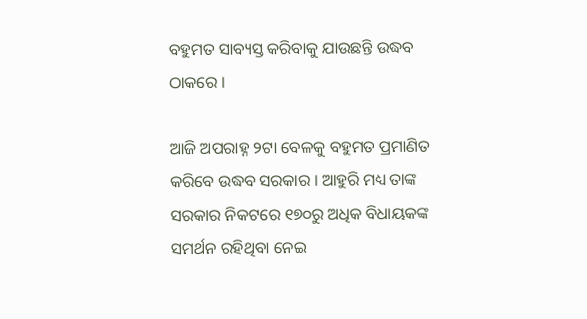ବହୁମତ ସାବ୍ୟସ୍ତ କରିବାକୁ ଯାଉଛନ୍ତି ଉଦ୍ଧବ ଠାକରେ ।

ଆଜି ଅପରାହ୍ନ ୨ଟା ବେଳକୁ ବହୁମତ ପ୍ରମାଣିତ କରିବେ ଉଦ୍ଧବ ସରକାର । ଆହୁରି ମଧ୍ୟ ତାଙ୍କ ସରକାର ନିକଟରେ ୧୭୦ରୁ ଅଧିକ ବିଧାୟକଙ୍କ ସମର୍ଥନ ରହିଥିବା ନେଇ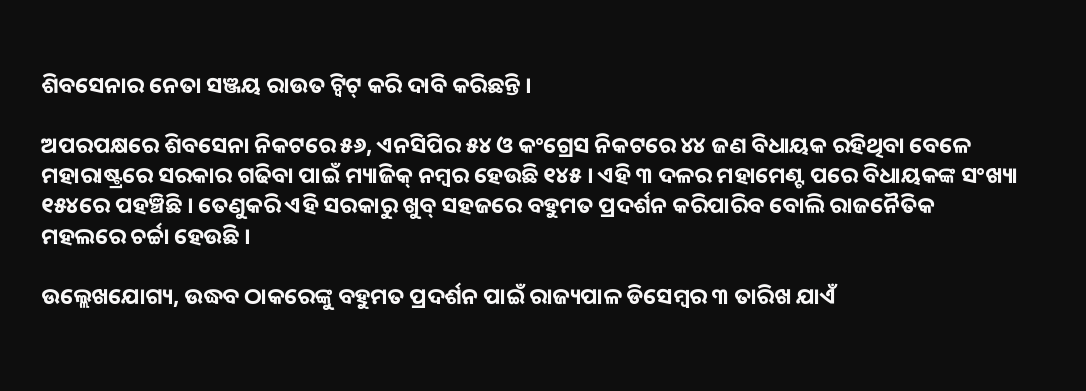ଶିବସେନାର ନେତା ସଞ୍ଜୟ ରାଉତ ଟ୍ୱିଟ୍ କରି ଦାବି କରିଛନ୍ତି ।

ଅପରପକ୍ଷରେ ଶିବସେନା ନିକଟରେ ୫୬, ଏନସିପିର ୫୪ ଓ କଂଗ୍ରେସ ନିକଟରେ ୪୪ ଜଣ ବିଧାୟକ ରହିଥିବା ବେଳେ ମହାରାଷ୍ଟ୍ରରେ ସରକାର ଗଢିବା ପାଇଁ ମ୍ୟାଜିକ୍ ନମ୍ବର ହେଉଛି ୧୪୫ । ଏହି ୩ ଦଳର ମହାମେଣ୍ଟ ପରେ ବିଧାୟକଙ୍କ ସଂଖ୍ୟା ୧୫୪ରେ ପହଞ୍ଚିଛି । ତେଣୁକରି ଏହି ସରକାରୁ ଖୁବ୍ ସହଜରେ ବହୁମତ ପ୍ରଦର୍ଶନ କରିପାରିବ ବୋଲି ରାଜନୈତିକ ମହଲରେ ଚର୍ଚ୍ଚା ହେଉଛି ।

ଉଲ୍ଲେଖଯୋଗ୍ୟ, ଉଦ୍ଧବ ଠାକରେଙ୍କୁ ବହୁମତ ପ୍ରଦର୍ଶନ ପାଇଁ ରାଜ୍ୟପାଳ ଡିସେମ୍ବର ୩ ତାରିଖ ଯାଏଁ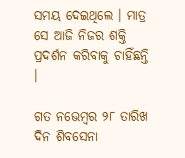ସମୟ ଦେଇଥିଲେ । ମାତ୍ର ସେ ଆଜି ନିଜର ଶକ୍ତି ପ୍ରଦର୍ଶନ କରିବାକୁ ଚାହିଁଛନ୍ତି ।

ଗତ ନଭେମ୍ବର ୨୮ ତାରିଖ ଦିନ ଶିବସେନା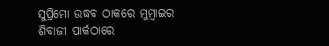ସୁପ୍ରିମୋ ଉଦ୍ଧବ ଠାକରେ ମୁମ୍ବାଇର ଶିବାଜୀ ପାର୍କଠାରେ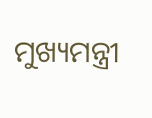ମୁଖ୍ୟମନ୍ତ୍ରୀ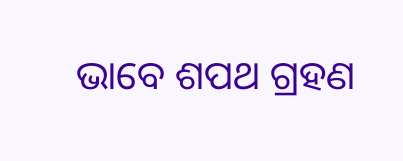ଭାବେ ଶପଥ ଗ୍ରହଣ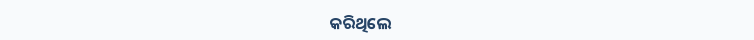କରିଥିଲେ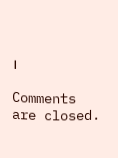।

Comments are closed.